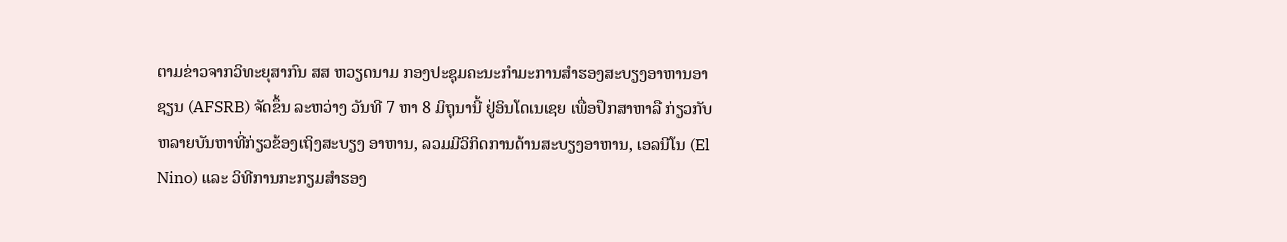ຕາມຂ່າວຈາກວິທະຍຸສາກົນ ສສ ຫວຽດນາມ ກອງປະຊຸມຄະນະກຳມະການສຳຮອງສະບຽງອາຫານອາຊຽນ (AFSRB) ຈັດຂຶ້ນ ລະຫວ່າງ ວັນທີ 7 ຫາ 8 ມິຖຸນານີ້ ຢູ່ອິນໂດເນເຊຍ ເພື່ອປຶກສາຫາລື ກ່ຽວກັບຫລາຍບັນຫາທີ່ກ່ຽວຂ້ອງເຖິງສະບຽງ ອາຫານ, ລວມມີວິກິດການດ້ານສະບຽງອາຫານ, ເອລນີໂນ (El Nino) ແລະ ວິທີການກະກຽມສຳຮອງ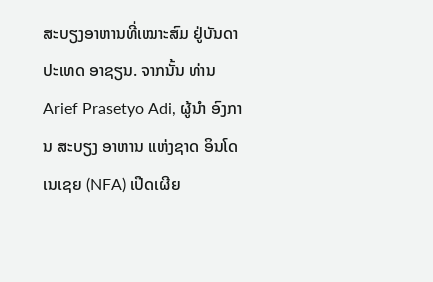ສະບຽງອາຫານທີ່ເໝາະສົມ ຢູ່ບັນດາ ປະເທດ ອາຊຽນ. ຈາກນັ້ນ ທ່ານ Arief Prasetyo Adi, ຜູ້ນຳ ອົງການ ສະບຽງ ອາຫານ ແຫ່ງຊາດ ອິນໂດ ເນເຊຍ (NFA) ເປີດເຜີຍ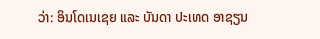ວ່າ: ອິນໂດເນເຊຍ ແລະ ບັນດາ ປະເທດ ອາຊຽນ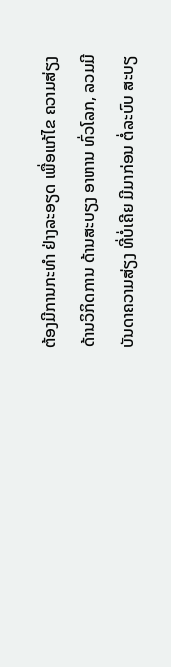ຕ້ອງມີການກະທຳ ຢ່າງລະອຽດ ເພື່ອແກ້ໄຂ ຄວາມສ່ຽງ ດ້ານວິກິດການ ດ້ານສະບຽງ ອາຫານ ທົ່ວໂລກ, ລວມມີ ບັນດາຄວາມສ່ຽງ ທີ່ບໍ່ເຄີຍ ມີມາກ່ອນ ຕໍ່ລະບົບ ສະບຽ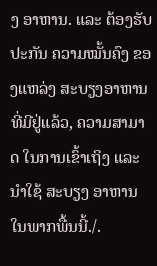ງ ອາຫານ. ແລະ ຕ້ອງຮັບປະກັນ ຄວາມໝັ້ນຄົງ ຂອງແຫລ່ງ ສະບຽງອາຫານ ທີ່ມີຢູ່ແລ້ວ, ຄວາມສາມາດ ໃນການເຂົ້າເຖິງ ແລະ ນຳໃຊ້ ສະບຽງ ອາຫານ ໃນພາກພື້ນນີ້./.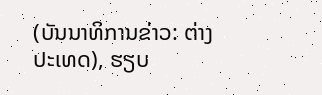(ບັນນາທິການຂ່າວ: ຕ່າງປະເທດ), ຮຽບ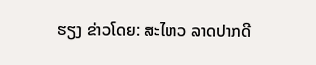ຮຽງ ຂ່າວໂດຍ: ສະໄຫວ ລາດປາກດີ